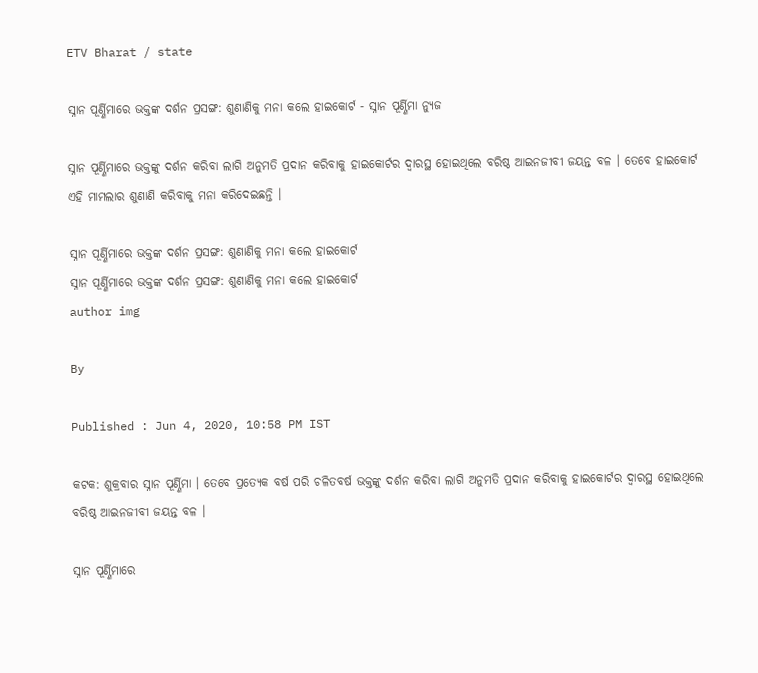ETV Bharat / state

ସ୍ନାନ ପୂର୍ଣ୍ଣିମାରେ ଭକ୍ତଙ୍କ ଦର୍ଶନ ପ୍ରସଙ୍ଗ: ଶୁଣାଣିକୁ ମନା କଲେ ହାଇକୋର୍ଟ - ସ୍ନାନ ପୂର୍ଣ୍ଣିମା ନ୍ୟୁଜ

ସ୍ନାନ ପୂର୍ଣ୍ଣିମାରେ ଭକ୍ତଙ୍କୁ ଦର୍ଶନ କରିବା ଲାଗି ଅନୁମତି ପ୍ରଦାନ କରିବାକୁ ହାଇକୋର୍ଟର ଦ୍ଵାରସ୍ଥ ହୋଇଥିଲେ ବରିଷ୍ଠ ଆଇନଜୀବୀ ଜୟନ୍ତ ବଳ । ତେବେ ହାଇକୋର୍ଟ ଏହି ମାମଲାର ଶୁଣାଣି କରିବାକୁ ମନା କରିଦେଇଛନ୍ତି ।

ସ୍ନାନ ପୂର୍ଣ୍ଣିମାରେ ଭକ୍ତଙ୍କ ଦର୍ଶନ ପ୍ରସଙ୍ଗ: ଶୁଣାଣିକୁ ମନା କଲେ ହାଇକୋର୍ଟ
ସ୍ନାନ ପୂର୍ଣ୍ଣିମାରେ ଭକ୍ତଙ୍କ ଦର୍ଶନ ପ୍ରସଙ୍ଗ: ଶୁଣାଣିକୁ ମନା କଲେ ହାଇକୋର୍ଟ
author img

By

Published : Jun 4, 2020, 10:58 PM IST

କଟକ: ଶୁକ୍ରବାର ସ୍ନାନ ପୂର୍ଣ୍ଣିମା । ତେବେ ପ୍ରତ୍ୟେକ ବର୍ଷ ପରି ଚଳିତବର୍ଷ ଭକ୍ତଙ୍କୁ ଦର୍ଶନ କରିବା ଲାଗି ଅନୁମତି ପ୍ରଦାନ କରିବାକୁ ହାଇକୋର୍ଟର ଦ୍ଵାରସ୍ଥ ହୋଇଥିଲେ ବରିଷ୍ଠ ଆଇନଜୀବୀ ଜୟନ୍ତ ବଳ ।

ସ୍ନାନ ପୂର୍ଣ୍ଣିମାରେ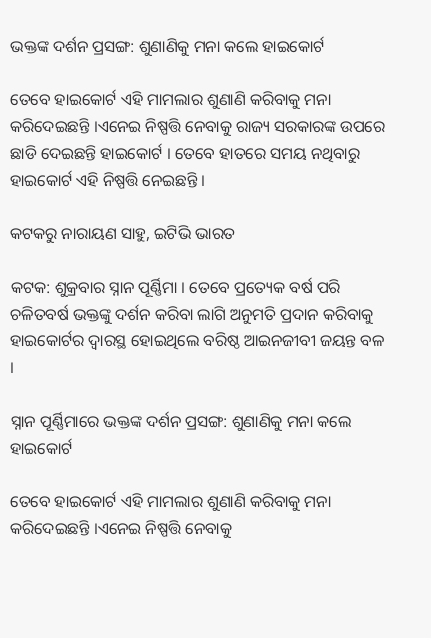ଭକ୍ତଙ୍କ ଦର୍ଶନ ପ୍ରସଙ୍ଗ: ଶୁଣାଣିକୁ ମନା କଲେ ହାଇକୋର୍ଟ

ତେବେ ହାଇକୋର୍ଟ ଏହି ମାମଲାର ଶୁଣାଣି କରିବାକୁ ମନା କରିଦେଇଛନ୍ତି ।ଏନେଇ ନିଷ୍ପତ୍ତି ନେବାକୁ ରାଜ୍ୟ ସରକାରଙ୍କ ଉପରେ ଛାଡି ଦେଇଛନ୍ତି ହାଇକୋର୍ଟ । ତେବେ ହାତରେ ସମୟ ନଥିବାରୁ ହାଇକୋର୍ଟ ଏହି ନିଷ୍ପତ୍ତି ନେଇଛନ୍ତି ।

କଟକରୁ ନାରାୟଣ ସାହୁ, ଇଟିଭି ଭାରତ

କଟକ: ଶୁକ୍ରବାର ସ୍ନାନ ପୂର୍ଣ୍ଣିମା । ତେବେ ପ୍ରତ୍ୟେକ ବର୍ଷ ପରି ଚଳିତବର୍ଷ ଭକ୍ତଙ୍କୁ ଦର୍ଶନ କରିବା ଲାଗି ଅନୁମତି ପ୍ରଦାନ କରିବାକୁ ହାଇକୋର୍ଟର ଦ୍ଵାରସ୍ଥ ହୋଇଥିଲେ ବରିଷ୍ଠ ଆଇନଜୀବୀ ଜୟନ୍ତ ବଳ ।

ସ୍ନାନ ପୂର୍ଣ୍ଣିମାରେ ଭକ୍ତଙ୍କ ଦର୍ଶନ ପ୍ରସଙ୍ଗ: ଶୁଣାଣିକୁ ମନା କଲେ ହାଇକୋର୍ଟ

ତେବେ ହାଇକୋର୍ଟ ଏହି ମାମଲାର ଶୁଣାଣି କରିବାକୁ ମନା କରିଦେଇଛନ୍ତି ।ଏନେଇ ନିଷ୍ପତ୍ତି ନେବାକୁ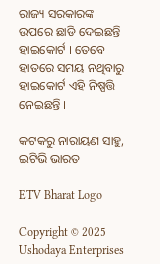ରାଜ୍ୟ ସରକାରଙ୍କ ଉପରେ ଛାଡି ଦେଇଛନ୍ତି ହାଇକୋର୍ଟ । ତେବେ ହାତରେ ସମୟ ନଥିବାରୁ ହାଇକୋର୍ଟ ଏହି ନିଷ୍ପତ୍ତି ନେଇଛନ୍ତି ।

କଟକରୁ ନାରାୟଣ ସାହୁ, ଇଟିଭି ଭାରତ

ETV Bharat Logo

Copyright © 2025 Ushodaya Enterprises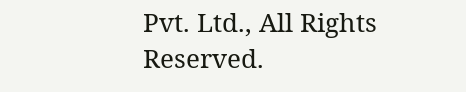Pvt. Ltd., All Rights Reserved.